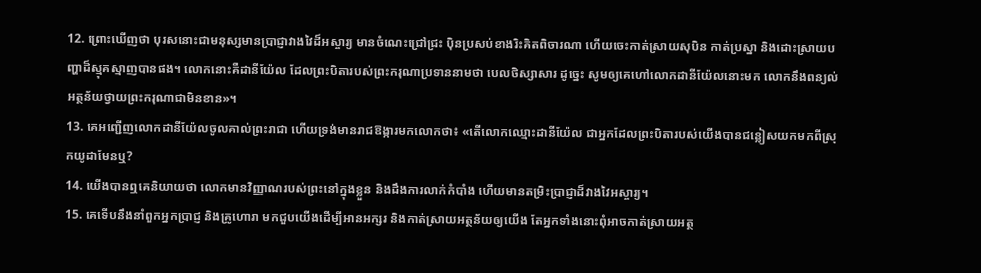12. ព្រោះឃើញថា បុរសនោះជាមនុស្សមានប្រាជ្ញាវាងវៃដ៏អស្ចារ្យ មានចំណេះជ្រៅជ្រះ ប៉ិនប្រសប់ខាងរិះគិតពិចារណា ហើយចេះកាត់ស្រាយសុបិន កាត់ប្រស្នា និងដោះស្រាយបញ្ហាដ៏ស្មុគស្មាញបានផង។ លោកនោះគឺដានីយ៉ែល ដែលព្រះបិតារបស់ព្រះករុណាប្រទាននាមថា បេលថិស្សាសារ ដូច្នេះ សូមឲ្យគេហៅលោកដានីយ៉ែលនោះមក លោកនឹងពន្យល់អត្ថន័យថ្វាយព្រះករុណាជាមិនខាន»។
13. គេអញ្ជើញលោកដានីយ៉ែលចូលគាល់ព្រះរាជា ហើយទ្រង់មានរាជឱង្ការមកលោកថា៖ «តើលោកឈ្មោះដានីយ៉ែល ជាអ្នកដែលព្រះបិតារបស់យើងបានជន្លៀសយកមកពីស្រុកយូដាមែនឬ?
14. យើងបានឮគេនិយាយថា លោកមានវិញ្ញាណរបស់ព្រះនៅក្នុងខ្លួន និងដឹងការលាក់កំបាំង ហើយមានតម្រិះប្រាជ្ញាដ៏វាងវៃអស្ចារ្យ។
15. គេទើបនឹងនាំពួកអ្នកប្រាជ្ញ និងគ្រូហោរា មកជួបយើងដើម្បីអានអក្សរ និងកាត់ស្រាយអត្ថន័យឲ្យយើង តែអ្នកទាំងនោះពុំអាចកាត់ស្រាយអត្ថ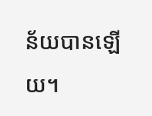ន័យបានឡើយ។